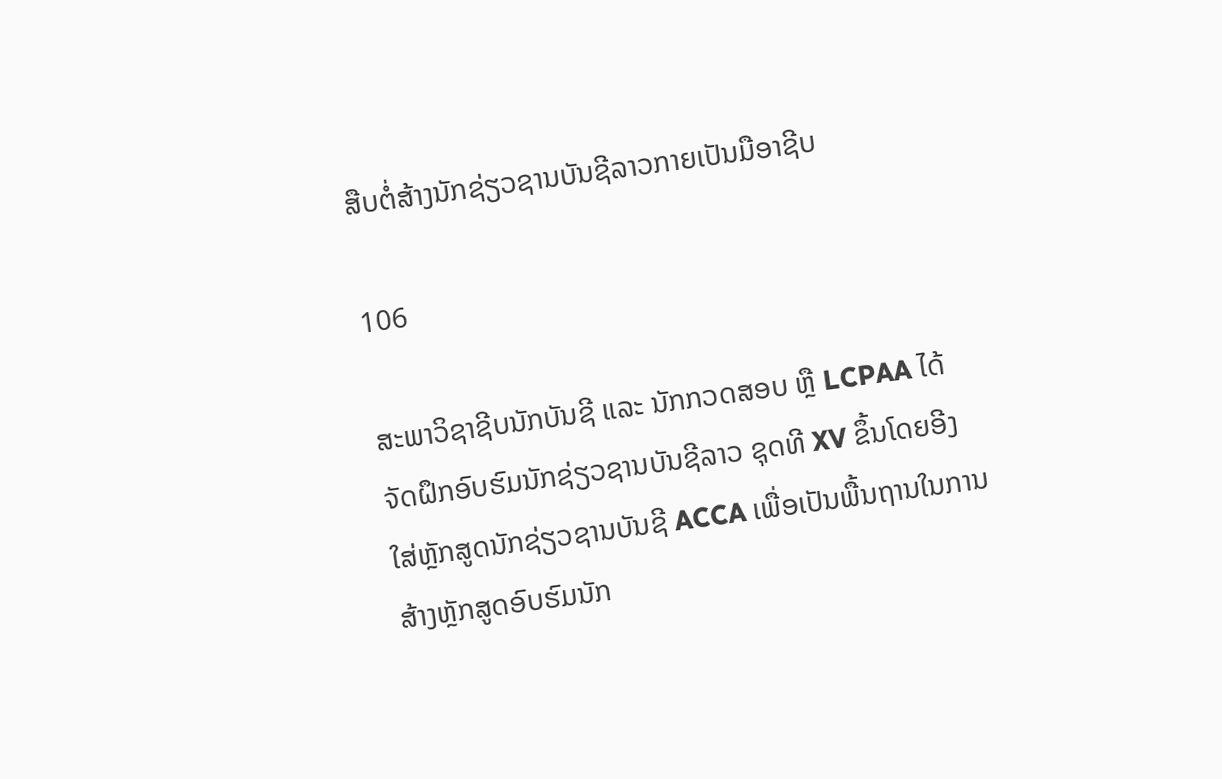ສືບຕໍ່ສ້າງນັກຊ່ຽວຊານບັນຊີລາວກາຍເປັນມືອາຊີບ

106

ສະພາວິຊາຊີບນັກບັນຊີ ແລະ ນັກກວດສອບ ຫຼື LCPAA ໄດ້ຈັດຝຶກອົບຮົມນັກຊ່ຽວຊານບັນຊີລາວ ຊຸດທີ XV ຂຶ້ນໂດຍອີງໃສ່ຫຼັກສູດນັກຊ່ຽວຊານບັນຊີ ACCA ເພື່ອເປັນພື້ນຖານໃນການສ້າງຫຼັກສູດອົບຮົມນັກ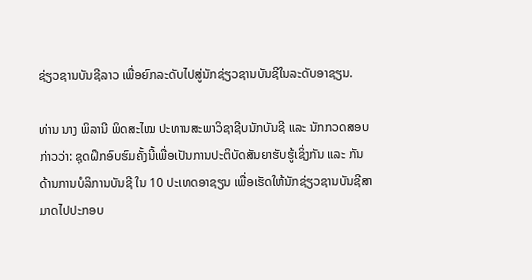ຊ່ຽວຊານບັນຊີລາວ ເພື່ອຍົກລະດັບໄປສູ່ນັກຊ່ຽວຊານບັນຊີໃນລະດັບອາຊຽນ.

ທ່ານ ນາງ ພິລານີ ພິດສະໄໝ ປະທານສະພາວິຊາຊີບນັກບັນຊີ ແລະ ນັກກວດສອບ ກ່າວວ່າ: ຊຸດຝຶກອົບຮົມຄັ້ງນີ້ເພື່ອເປັນການປະຕິບັດສັນຍາຮັບຮູ້ເຊິ່ງກັນ ແລະ ກັນດ້ານການບໍລິການບັນຊີ ໃນ 10 ປະເທດອາຊຽນ ເພື່ອເຮັດໃຫ້ນັກຊ່ຽວຊານບັນຊີສາມາດໄປປະກອບ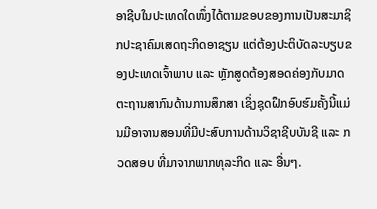ອາຊີບໃນປະເທດໃດໜຶ່ງໄດ້ຕາມຂອບຂອງການເປັນສະມາຊິກປະຊາຄົມເສດຖະກິດອາຊຽນ ແຕ່ຕ້ອງປະຕິບັດລະບຽບຂອງປະເທດເຈົ້າພາບ ແລະ ຫຼັກສູດຕ້ອງສອດຄ່ອງກັບມາດຕະຖານສາກົນດ້ານການສຶກສາ ເຊິ່ງຊຸດຝຶກອົບຮົມຄັ້ງນີ້ແມ່ນມີອາຈານສອນທີ່ມີປະສົບການດ້ານວິຊາຊີບບັນຊີ ແລະ ກວດສອບ ທີ່ມາຈາກພາກທຸລະກິດ ແລະ ອື່ນໆ.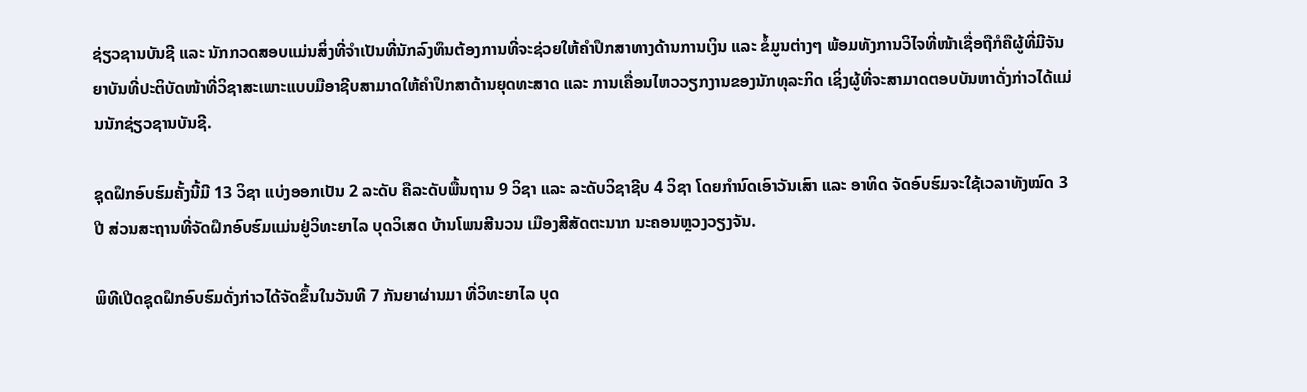ຊ່ຽວຊານບັນຊີ ແລະ ນັກກວດສອບແມ່ນສິ່ງທີ່ຈຳເປັນທີ່ນັກລົງທຶນຕ້ອງການທີ່ຈະຊ່ວຍໃຫ້ຄຳປຶກສາທາງດ້ານການເງິນ ແລະ ຂໍ້ມູນຕ່າງໆ ພ້ອມທັງການວິໄຈທີ່ໜ້າເຊື່ອຖືກໍຄືຜູ້ທີ່ມີຈັນຍາບັນທີ່ປະຕິບັດໜ້າທີ່ວິຊາສະເພາະແບບມືອາຊີບສາມາດໃຫ້ຄຳປຶກສາດ້ານຍຸດທະສາດ ແລະ ການເຄື່ອນໄຫວວຽກງານຂອງນັກທຸລະກິດ ເຊິ່ງຜູ້ທີ່ຈະສາມາດຕອບບັນຫາດັ່ງກ່າວໄດ້ແມ່ນນັກຊ່ຽວຊານບັນຊີ.

ຊຸດຝຶກອົບຮົມຄັ້ງນີ້ມີ 13 ວິຊາ ແບ່ງອອກເປັນ 2 ລະດັບ ຄືລະດັບພື້ນຖານ 9 ວິຊາ ແລະ ລະດັບວິຊາຊີບ 4 ວິຊາ ໂດຍກຳນົດເອົາວັນເສົາ ແລະ ອາທິດ ຈັດອົບຮົມຈະໃຊ້ເວລາທັງໝົດ 3 ປີ ສ່ວນສະຖານທີ່ຈັດຝຶກອົບຮົມແມ່ນຢູ່ວິທະຍາໄລ ບຸດວິເສດ ບ້ານໂພນສີນວນ ເມືອງສີສັດຕະນາກ ນະຄອນຫຼວງວຽງຈັນ.

ພິທີເປີດຊຸດຝຶກອົບຮົມດັ່ງກ່າວໄດ້ຈັດຂຶ້ນໃນວັນທີ 7 ກັນຍາຜ່ານມາ ທີ່ວິທະຍາໄລ ບຸດ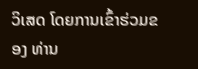ວິເສດ ໂດຍການເຂົ້າຮ່ວມຂອງ ທ່ານ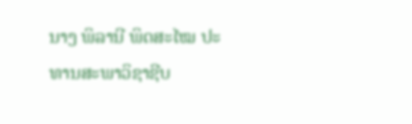ນາງ ພິລານີ ພິດສະໄໝ ປະທານສະພາວິຊາຊີບ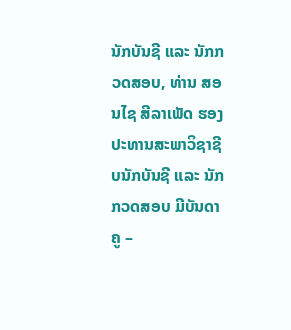ນັກບັນຊີ ແລະ ນັກກວດສອບ, ທ່ານ ສອນໄຊ ສີລາເພັດ ຮອງປະທານສະພາວິຊາຊີບນັກບັນຊີ ແລະ ນັກກວດສອບ ມີບັນດາຄູ –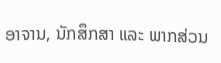ອາຈານ, ນັກສຶກສາ ແລະ ພາກສ່ວນ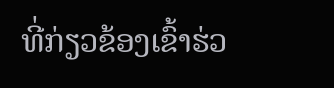ທີ່ກ່ຽວຂ້ອງເຂົ້າຮ່ວ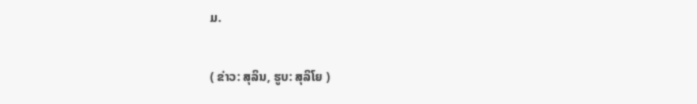ມ.

( ຂ່າວ: ສຸລິນ, ຮູບ: ສຸລິໂຍ )